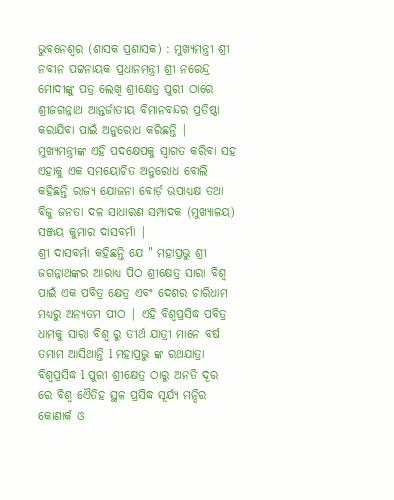ଭୁବନେଶ୍ୱର (ଶାସକ ପ୍ରଶାସକ) : ମୁଖ୍ୟମନ୍ତ୍ରୀ ଶ୍ରୀ ନବୀନ ପଟ୍ଟନାୟକ ପ୍ରଧାନମନ୍ତ୍ରୀ ଶ୍ରୀ ନରେନ୍ଦ୍ର ମୋଦୀଙ୍କୁ ପତ୍ର ଲେଖି ଶ୍ରୀକ୍ଷେତ୍ର ପୁରୀ ଠାରେ ଶ୍ରୀଜଗନ୍ନାଥ ଆନ୍ତର୍ଜାତୀୟ ବିମାନବନ୍ଦର ପ୍ରତିଷ୍ଠା କରାଯିବା ପାଇଁ ଅନୁରୋଧ କରିଛନ୍ତି | ମୁଖ୍ୟମନ୍ତ୍ରୀଙ୍କ ଏହି ପଦକ୍ଷେପକୁ ସ୍ୱାଗତ କରିବା ସହ ଏହାକୁ ଏକ ସମୟୋଚିତ ଅନୁରୋଧ ବୋଲି କହିଛନ୍ତି ରାଜ୍ୟ ଯୋଜନା ବୋର୍ଡ଼ ଉପାଧ୍ୟକ୍ଷ ତଥା ବିଜୁ ଜନତା ଦଳ ସାଧାରଣ ସମ୍ପାଦକ (ମୁଖ୍ୟାଳୟ) ସଞ୍ଜୟ କୁମାର ଦାସବର୍ମା |
ଶ୍ରୀ ଦାସବର୍ମା କହିଛନ୍ତି ଯେ " ମହାପ୍ରଭୁ ଶ୍ରୀ ଜଗନ୍ନାଥଙ୍କର ଆରାଧ୍ୟ ପିଠ ଶ୍ରୀକ୍ଷେତ୍ର ସାରା ବିଶ୍ୱ ପାଇଁ ଏକ ପବିତ୍ର କ୍ଷେତ୍ର ଏବଂ ଦେଶର ଚାରିଧାମ ମଧ୍ୟରୁ ଅନ୍ୟତମ ପୀଠ | ଏହି ବିଶ୍ଵପ୍ରସିଦ୍ଧ ପବିତ୍ର ଧାମକୁ ସାରା ବିଶ୍ୱ ରୁ ତୀର୍ଥ ଯାତ୍ରୀ ମାନେ ବର୍ଷ ତମାମ ଆସିଥାନ୍ତି l ମହାପ୍ରଭୁ ଙ୍କ ରଥଯାତ୍ରା ବିଶ୍ଵପ୍ରସିଦ୍ଧ l ପୁରୀ ଶ୍ରୀକ୍ଷେତ୍ର ଠାରୁ ଅନତି ଦୂର ରେ ବିଶ୍ଵ ଏୈତିହ ସ୍ଥଳ ପ୍ରସିଦ୍ଧ ସୂର୍ଯ୍ୟ ମନ୍ଦିର କୋଣାର୍କ ଓ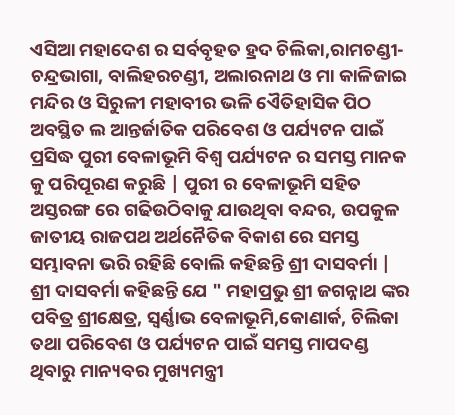ଏସିଆ ମହାଦେଶ ର ସର୍ବବୃହତ ହ୍ରଦ ଚିଲିକା,ରାମଚଣ୍ଡୀ- ଚନ୍ଦ୍ରଭାଗା, ବାଲିହରଚଣ୍ଡୀ, ଅଲାରନାଥ ଓ ମା କାଳିଜାଇ ମନ୍ଦିର ଓ ସିରୁଳୀ ମହାବୀର ଭଳି ଏୈତିହାସିକ ପିଠ ଅବସ୍ଥିତ ଲ ଆନ୍ତର୍ଜାତିକ ପରିବେଶ ଓ ପର୍ଯ୍ୟଟନ ପାଇଁ ପ୍ରସିଦ୍ଧ ପୁରୀ ବେଳାଭୂମି ବିଶ୍ଵ ପର୍ଯ୍ୟଟନ ର ସମସ୍ତ ମାନକ କୁ ପରିପୂରଣ କରୁଛି | ପୁରୀ ର ବେଳାଭୂମି ସହିତ ଅସ୍ତରଙ୍ଗ ରେ ଗଢିଉଠିବାକୁ ଯାଉଥିବା ବନ୍ଦର, ଉପକୁଳ ଜାତୀୟ ରାଜପଥ ଅର୍ଥନୈତିକ ବିକାଶ ରେ ସମସ୍ତ ସମ୍ଭାବନା ଭରି ରହିଛି ବୋଲି କହିଛନ୍ତି ଶ୍ରୀ ଦାସବର୍ମା |
ଶ୍ରୀ ଦାସବର୍ମା କହିଛନ୍ତି ଯେ " ମହାପ୍ରଭୁ ଶ୍ରୀ ଜଗନ୍ନାଥ ଙ୍କର ପବିତ୍ର ଶ୍ରୀକ୍ଷେତ୍ର, ସ୍ଵର୍ଣ୍ଣାଭ ବେଳାଭୂମି,କୋଣାର୍କ, ଚିଲିକା ତଥା ପରିବେଶ ଓ ପର୍ଯ୍ୟଟନ ପାଇଁ ସମସ୍ତ ମାପଦଣ୍ଡ ଥିବାରୁ ମାନ୍ୟବର ମୁଖ୍ୟମନ୍ତ୍ରୀ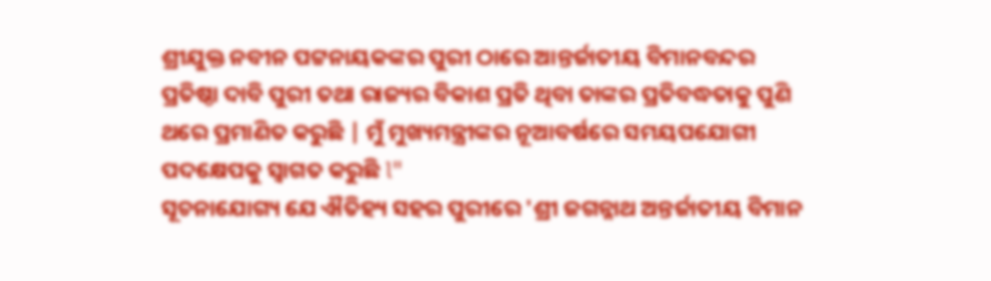ଶ୍ରୀଯୁକ୍ତ ନବୀନ ପଟ୍ଟନାୟକଙ୍କର ପୁରୀ ଠାରେ ଆନ୍ତର୍ଜାତୀୟ ବିମାନବନ୍ଦର ପ୍ରତିଷ୍ଠା ଦାବି ପୁରୀ ତଥା ରାଜ୍ୟର ବିକାଶ ପ୍ରତି ଥିବା ତାଙ୍କର ପ୍ରତିବଦ୍ଧତାକୁ ପୁଣି ଥରେ ପ୍ରମାଣିତ କରୁଛି | ମୁଁ ମୁଖ୍ୟମନ୍ତ୍ରୀଙ୍କର ନୂଆବର୍ଷରେ ସମୟପଯୋଗୀ ପଦକ୍ଷେପକୁ ସ୍ୱାଗତ କରୁଛି l"
ସୂଚନାଯୋଗ୍ୟ ଯେ ଐତିହ୍ୟ ସହର ପୁରୀରେ 'ଶ୍ରୀ ଜଗନ୍ନାଥ ଅନ୍ତର୍ଜାତୀୟ ବିମାନ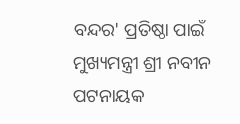ବନ୍ଦର' ପ୍ରତିଷ୍ଠା ପାଇଁ ମୁଖ୍ୟମନ୍ତ୍ରୀ ଶ୍ରୀ ନବୀନ ପଟନାୟକ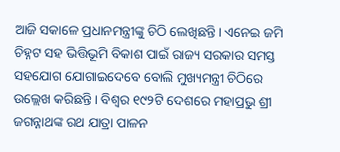ଆଜି ସକାଳେ ପ୍ରଧାନମନ୍ତ୍ରୀଙ୍କୁ ଚିଠି ଲେଖିଛନ୍ତି। ଏନେଇ ଜମି ଚିହ୍ନଟ ସହ ଭିତ୍ତିଭୂମି ବିକାଶ ପାଇଁ ରାଜ୍ୟ ସରକାର ସମସ୍ତ ସହଯୋଗ ଯୋଗାଇଦେବେ ବୋଲି ମୁଖ୍ୟମନ୍ତ୍ରୀ ଚିଠିରେ ଉଲ୍ଲେଖ କରିଛନ୍ତି। ବିଶ୍ୱର ୧୯୨ଟି ଦେଶରେ ମହାପ୍ରଭୁ ଶ୍ରୀ ଜଗନ୍ନାଥଙ୍କ ରଥ ଯାତ୍ରା ପାଳନ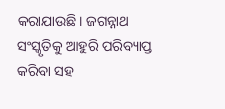କରାଯାଉଛି। ଜଗନ୍ନାଥ ସଂସ୍କୃତିକୁ ଆହୁରି ପରିବ୍ୟାପ୍ତ କରିବା ସହ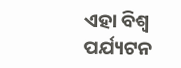ଏହା ବିଶ୍ୱ ପର୍ଯ୍ୟଟନ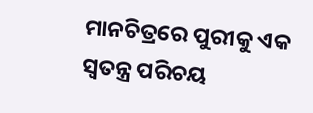ମାନଚିତ୍ରରେ ପୁରୀକୁ ଏକ ସ୍ୱତନ୍ତ୍ର ପରିଚୟ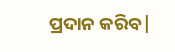ପ୍ରଦାନ କରିବ|